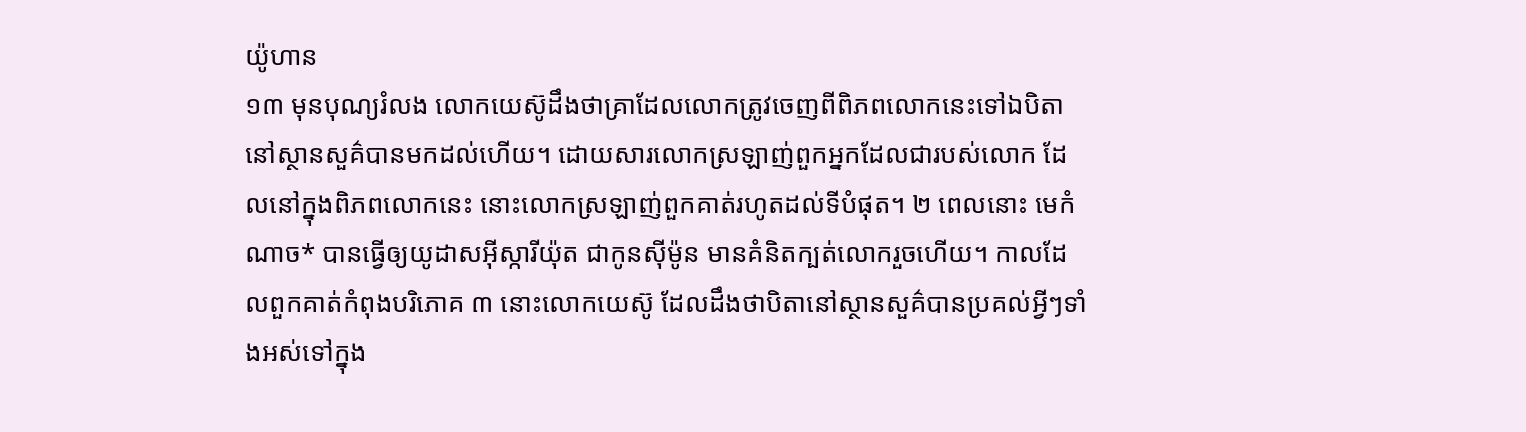យ៉ូហាន
១៣ មុនបុណ្យរំលង លោកយេស៊ូដឹងថាគ្រាដែលលោកត្រូវចេញពីពិភពលោកនេះទៅឯបិតានៅស្ថានសួគ៌បានមកដល់ហើយ។ ដោយសារលោកស្រឡាញ់ពួកអ្នកដែលជារបស់លោក ដែលនៅក្នុងពិភពលោកនេះ នោះលោកស្រឡាញ់ពួកគាត់រហូតដល់ទីបំផុត។ ២ ពេលនោះ មេកំណាច* បានធ្វើឲ្យយូដាសអ៊ីស្ការីយ៉ុត ជាកូនស៊ីម៉ូន មានគំនិតក្បត់លោករួចហើយ។ កាលដែលពួកគាត់កំពុងបរិភោគ ៣ នោះលោកយេស៊ូ ដែលដឹងថាបិតានៅស្ថានសួគ៌បានប្រគល់អ្វីៗទាំងអស់ទៅក្នុង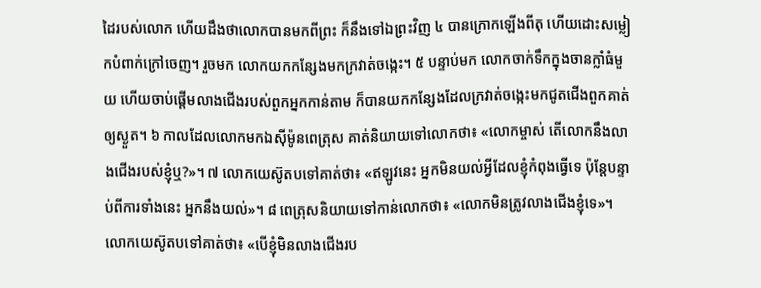ដៃរបស់លោក ហើយដឹងថាលោកបានមកពីព្រះ ក៏នឹងទៅឯព្រះវិញ ៤ បានក្រោកឡើងពីតុ ហើយដោះសម្លៀកបំពាក់ក្រៅចេញ។ រួចមក លោកយកកន្សែងមកក្រវាត់ចង្កេះ។ ៥ បន្ទាប់មក លោកចាក់ទឹកក្នុងចានក្លាំធំមួយ ហើយចាប់ផ្ដើមលាងជើងរបស់ពួកអ្នកកាន់តាម ក៏បានយកកន្សែងដែលក្រវាត់ចង្កេះមកជូតជើងពួកគាត់ឲ្យស្ងួត។ ៦ កាលដែលលោកមកឯស៊ីម៉ូនពេត្រុស គាត់និយាយទៅលោកថា៖ «លោកម្ចាស់ តើលោកនឹងលាងជើងរបស់ខ្ញុំឬ?»។ ៧ លោកយេស៊ូតបទៅគាត់ថា៖ «ឥឡូវនេះ អ្នកមិនយល់អ្វីដែលខ្ញុំកំពុងធ្វើទេ ប៉ុន្តែបន្ទាប់ពីការទាំងនេះ អ្នកនឹងយល់»។ ៨ ពេត្រុសនិយាយទៅកាន់លោកថា៖ «លោកមិនត្រូវលាងជើងខ្ញុំទេ»។ លោកយេស៊ូតបទៅគាត់ថា៖ «បើខ្ញុំមិនលាងជើងរប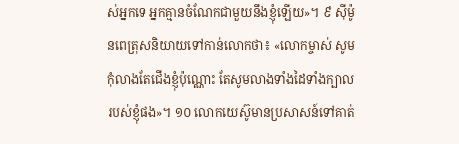ស់អ្នកទេ អ្នកគ្មានចំណែកជាមួយនឹងខ្ញុំឡើយ»។ ៩ ស៊ីម៉ូនពេត្រុសនិយាយទៅកាន់លោកថា៖ «លោកម្ចាស់ សូមកុំលាងតែជើងខ្ញុំប៉ុណ្ណោះ តែសូមលាងទាំងដៃទាំងក្បាលរបស់ខ្ញុំផង»។ ១០ លោកយេស៊ូមានប្រសាសន៍ទៅគាត់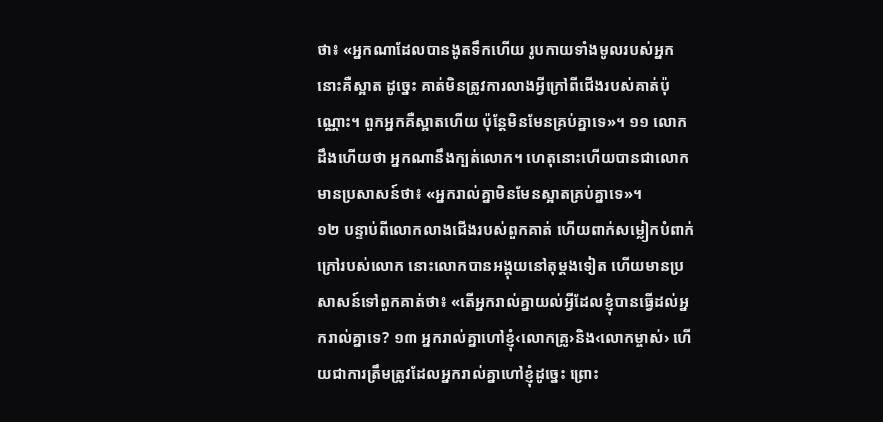ថា៖ «អ្នកណាដែលបានងូតទឹកហើយ រូបកាយទាំងមូលរបស់អ្នកនោះគឺស្អាត ដូច្នេះ គាត់មិនត្រូវការលាងអ្វីក្រៅពីជើងរបស់គាត់ប៉ុណ្ណោះ។ ពួកអ្នកគឺស្អាតហើយ ប៉ុន្តែមិនមែនគ្រប់គ្នាទេ»។ ១១ លោកដឹងហើយថា អ្នកណានឹងក្បត់លោក។ ហេតុនោះហើយបានជាលោកមានប្រសាសន៍ថា៖ «អ្នករាល់គ្នាមិនមែនស្អាតគ្រប់គ្នាទេ»។
១២ បន្ទាប់ពីលោកលាងជើងរបស់ពួកគាត់ ហើយពាក់សម្លៀកបំពាក់ក្រៅរបស់លោក នោះលោកបានអង្គុយនៅតុម្ដងទៀត ហើយមានប្រសាសន៍ទៅពួកគាត់ថា៖ «តើអ្នករាល់គ្នាយល់អ្វីដែលខ្ញុំបានធ្វើដល់អ្នករាល់គ្នាទេ? ១៣ អ្នករាល់គ្នាហៅខ្ញុំ‹លោកគ្រូ›និង‹លោកម្ចាស់› ហើយជាការត្រឹមត្រូវដែលអ្នករាល់គ្នាហៅខ្ញុំដូច្នេះ ព្រោះ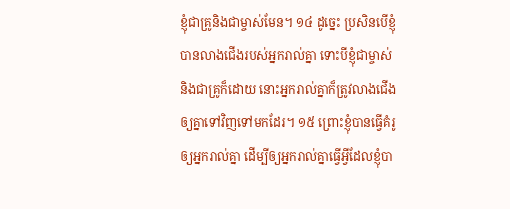ខ្ញុំជាគ្រូនិងជាម្ចាស់មែន។ ១៤ ដូច្នេះ ប្រសិនបើខ្ញុំបានលាងជើងរបស់អ្នករាល់គ្នា ទោះបីខ្ញុំជាម្ចាស់និងជាគ្រូក៏ដោយ នោះអ្នករាល់គ្នាក៏ត្រូវលាងជើងឲ្យគ្នាទៅវិញទៅមកដែរ។ ១៥ ព្រោះខ្ញុំបានធ្វើគំរូឲ្យអ្នករាល់គ្នា ដើម្បីឲ្យអ្នករាល់គ្នាធ្វើអ្វីដែលខ្ញុំបា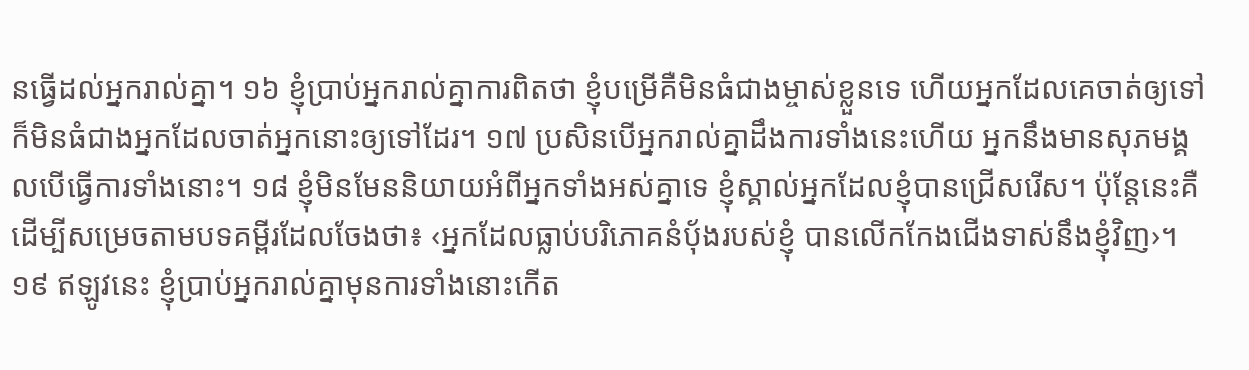នធ្វើដល់អ្នករាល់គ្នា។ ១៦ ខ្ញុំប្រាប់អ្នករាល់គ្នាការពិតថា ខ្ញុំបម្រើគឺមិនធំជាងម្ចាស់ខ្លួនទេ ហើយអ្នកដែលគេចាត់ឲ្យទៅ ក៏មិនធំជាងអ្នកដែលចាត់អ្នកនោះឲ្យទៅដែរ។ ១៧ ប្រសិនបើអ្នករាល់គ្នាដឹងការទាំងនេះហើយ អ្នកនឹងមានសុភមង្គលបើធ្វើការទាំងនោះ។ ១៨ ខ្ញុំមិនមែននិយាយអំពីអ្នកទាំងអស់គ្នាទេ ខ្ញុំស្គាល់អ្នកដែលខ្ញុំបានជ្រើសរើស។ ប៉ុន្តែនេះគឺដើម្បីសម្រេចតាមបទគម្ពីរដែលចែងថា៖ ‹អ្នកដែលធ្លាប់បរិភោគនំប៉័ងរបស់ខ្ញុំ បានលើកកែងជើងទាស់នឹងខ្ញុំវិញ›។ ១៩ ឥឡូវនេះ ខ្ញុំប្រាប់អ្នករាល់គ្នាមុនការទាំងនោះកើត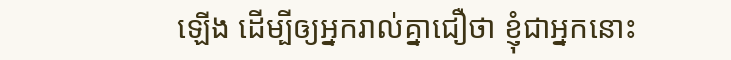ឡើង ដើម្បីឲ្យអ្នករាល់គ្នាជឿថា ខ្ញុំជាអ្នកនោះ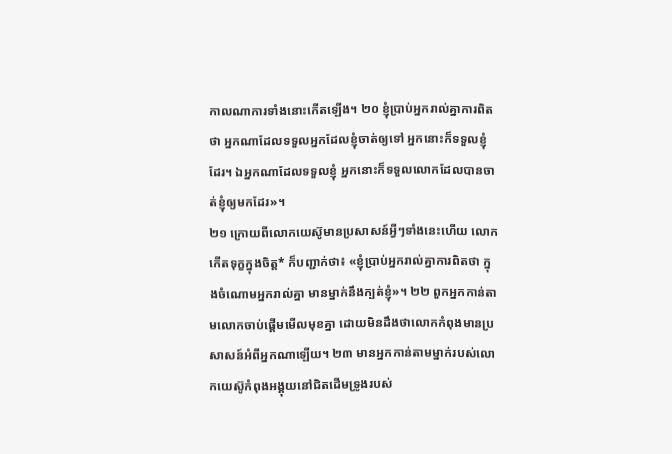កាលណាការទាំងនោះកើតឡើង។ ២០ ខ្ញុំប្រាប់អ្នករាល់គ្នាការពិតថា អ្នកណាដែលទទួលអ្នកដែលខ្ញុំចាត់ឲ្យទៅ អ្នកនោះក៏ទទួលខ្ញុំដែរ។ ឯអ្នកណាដែលទទួលខ្ញុំ អ្នកនោះក៏ទទួលលោកដែលបានចាត់ខ្ញុំឲ្យមកដែរ»។
២១ ក្រោយពីលោកយេស៊ូមានប្រសាសន៍អ្វីៗទាំងនេះហើយ លោកកើតទុក្ខក្នុងចិត្ត* ក៏បញ្ជាក់ថា៖ «ខ្ញុំប្រាប់អ្នករាល់គ្នាការពិតថា ក្នុងចំណោមអ្នករាល់គ្នា មានម្នាក់នឹងក្បត់ខ្ញុំ»។ ២២ ពួកអ្នកកាន់តាមលោកចាប់ផ្ដើមមើលមុខគ្នា ដោយមិនដឹងថាលោកកំពុងមានប្រសាសន៍អំពីអ្នកណាឡើយ។ ២៣ មានអ្នកកាន់តាមម្នាក់របស់លោកយេស៊ូកំពុងអង្គុយនៅជិតដើមទ្រូងរបស់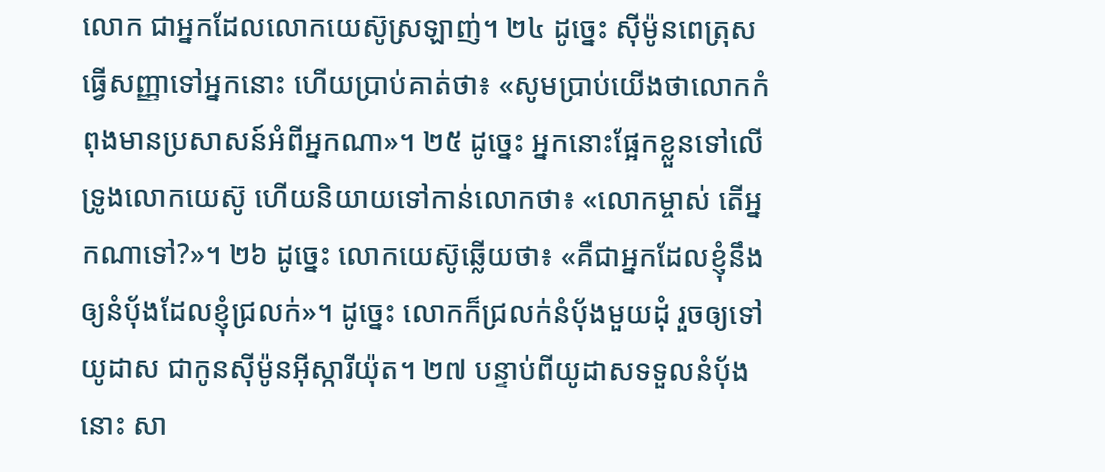លោក ជាអ្នកដែលលោកយេស៊ូស្រឡាញ់។ ២៤ ដូច្នេះ ស៊ីម៉ូនពេត្រុសធ្វើសញ្ញាទៅអ្នកនោះ ហើយប្រាប់គាត់ថា៖ «សូមប្រាប់យើងថាលោកកំពុងមានប្រសាសន៍អំពីអ្នកណា»។ ២៥ ដូច្នេះ អ្នកនោះផ្អែកខ្លួនទៅលើទ្រូងលោកយេស៊ូ ហើយនិយាយទៅកាន់លោកថា៖ «លោកម្ចាស់ តើអ្នកណាទៅ?»។ ២៦ ដូច្នេះ លោកយេស៊ូឆ្លើយថា៖ «គឺជាអ្នកដែលខ្ញុំនឹងឲ្យនំប៉័ងដែលខ្ញុំជ្រលក់»។ ដូច្នេះ លោកក៏ជ្រលក់នំប៉័ងមួយដុំ រួចឲ្យទៅយូដាស ជាកូនស៊ីម៉ូនអ៊ីស្ការីយ៉ុត។ ២៧ បន្ទាប់ពីយូដាសទទួលនំប៉័ងនោះ សា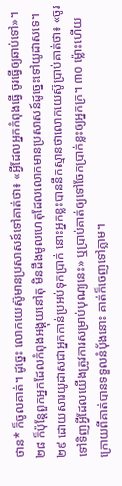ថាន* ក៏ចូលគាត់។ ដូច្នេះ លោកយេស៊ូមានប្រសាសន៍ទៅគាត់ថា៖ «អ្វីដែលអ្នកកំពុងធ្វើ ចូរធ្វើឲ្យឆាប់ទៅ»។ ២៨ ក៏ប៉ុន្តែពួកអ្នកដែលកំពុងអង្គុយនៅតុ មិនដឹងមូលហេតុដែលលោកមានប្រសាសន៍ដូច្នេះទៅយូដាសទេ។ ២៩ ដោយសារយូដាសជាអ្នកកាន់ប្រអប់ទុកប្រាក់ នោះអ្នកខ្លះបាននឹកស្មានថាលោកយេស៊ូប្រាប់គាត់ថា៖ «ចូរទៅទិញអ្វីដែលយើងត្រូវការសម្រាប់បុណ្យនេះ» ឬប្រាប់គាត់ឲ្យទៅចែកប្រាក់ខ្លះឲ្យអ្នកក្រ។ ៣០ ម្ល៉ោះហើយ ក្រោយពីគាត់បានទទួលនំប៉័ងនោះ គាត់ក៏ចេញទៅភ្លាម។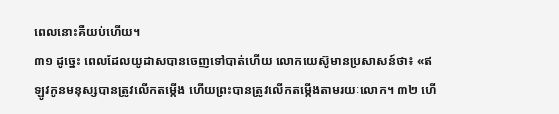ពេលនោះគឺយប់ហើយ។
៣១ ដូច្នេះ ពេលដែលយូដាសបានចេញទៅបាត់ហើយ លោកយេស៊ូមានប្រសាសន៍ថា៖ «ឥឡូវកូនមនុស្សបានត្រូវលើកតម្កើង ហើយព្រះបានត្រូវលើកតម្កើងតាមរយៈលោក។ ៣២ ហើ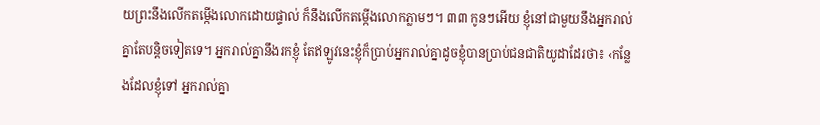យព្រះនឹងលើកតម្កើងលោកដោយផ្ទាល់ ក៏នឹងលើកតម្កើងលោកភ្លាមៗ។ ៣៣ កូនៗអើយ ខ្ញុំនៅជាមួយនឹងអ្នករាល់គ្នាតែបន្ដិចទៀតទេ។ អ្នករាល់គ្នានឹងរកខ្ញុំ តែឥឡូវនេះខ្ញុំក៏ប្រាប់អ្នករាល់គ្នាដូចខ្ញុំបានប្រាប់ជនជាតិយូដាដែរថា៖ ‹កន្លែងដែលខ្ញុំទៅ អ្នករាល់គ្នា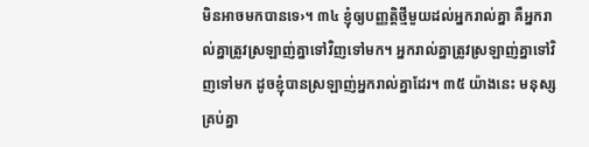មិនអាចមកបានទេ›។ ៣៤ ខ្ញុំឲ្យបញ្ញត្ដិថ្មីមួយដល់អ្នករាល់គ្នា គឺអ្នករាល់គ្នាត្រូវស្រឡាញ់គ្នាទៅវិញទៅមក។ អ្នករាល់គ្នាត្រូវស្រឡាញ់គ្នាទៅវិញទៅមក ដូចខ្ញុំបានស្រឡាញ់អ្នករាល់គ្នាដែរ។ ៣៥ យ៉ាងនេះ មនុស្សគ្រប់គ្នា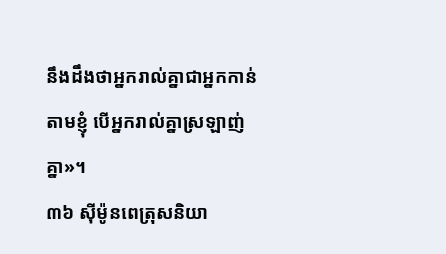នឹងដឹងថាអ្នករាល់គ្នាជាអ្នកកាន់តាមខ្ញុំ បើអ្នករាល់គ្នាស្រឡាញ់គ្នា»។
៣៦ ស៊ីម៉ូនពេត្រុសនិយា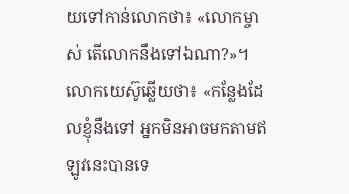យទៅកាន់លោកថា៖ «លោកម្ចាស់ តើលោកនឹងទៅឯណា?»។ លោកយេស៊ូឆ្លើយថា៖ «កន្លែងដែលខ្ញុំនឹងទៅ អ្នកមិនអាចមកតាមឥឡូវនេះបានទេ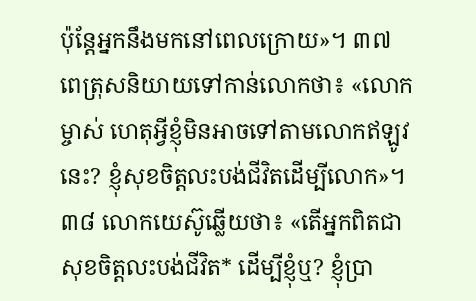ប៉ុន្តែអ្នកនឹងមកនៅពេលក្រោយ»។ ៣៧ ពេត្រុសនិយាយទៅកាន់លោកថា៖ «លោកម្ចាស់ ហេតុអ្វីខ្ញុំមិនអាចទៅតាមលោកឥឡូវនេះ? ខ្ញុំសុខចិត្តលះបង់ជីវិតដើម្បីលោក»។ ៣៨ លោកយេស៊ូឆ្លើយថា៖ «តើអ្នកពិតជាសុខចិត្តលះបង់ជីវិត* ដើម្បីខ្ញុំឬ? ខ្ញុំប្រា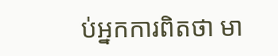ប់អ្នកការពិតថា មា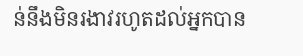ន់នឹងមិនរងាវរហូតដល់អ្នកបាន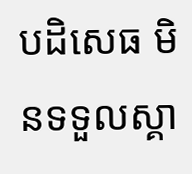បដិសេធ មិនទទួលស្គា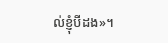ល់ខ្ញុំបីដង»។